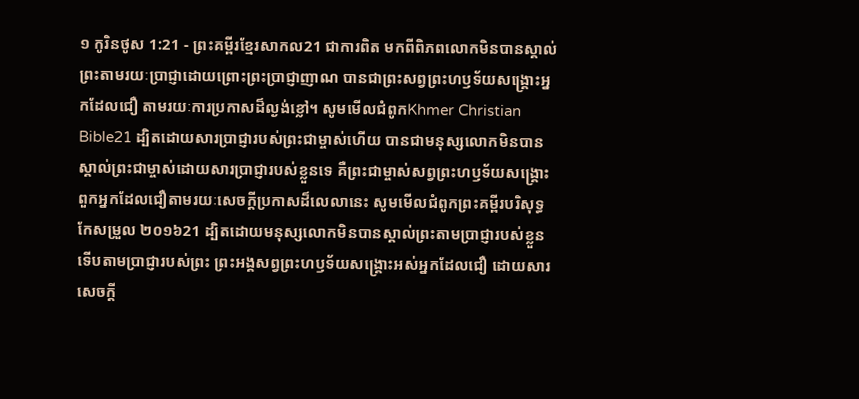១ កូរិនថូស 1:21 - ព្រះគម្ពីរខ្មែរសាកល21 ជាការពិត មកពីពិភពលោកមិនបានស្គាល់ព្រះតាមរយៈប្រាជ្ញាដោយព្រោះព្រះប្រាជ្ញាញាណ បានជាព្រះសព្វព្រះហឫទ័យសង្គ្រោះអ្នកដែលជឿ តាមរយៈការប្រកាសដ៏ល្ងង់ខ្លៅ។ សូមមើលជំពូកKhmer Christian Bible21 ដ្បិតដោយសារប្រាជ្ញារបស់ព្រះជាម្ចាស់ហើយ បានជាមនុស្សលោកមិនបានស្គាល់ព្រះជាម្ចាស់ដោយសារប្រាជ្ញារបស់ខ្លួនទេ គឺព្រះជាម្ចាស់សព្វព្រះហឫទ័យសង្គ្រោះពួកអ្នកដែលជឿតាមរយៈសេចក្ដីប្រកាសដ៏លេលានេះ សូមមើលជំពូកព្រះគម្ពីរបរិសុទ្ធកែសម្រួល ២០១៦21 ដ្បិតដោយមនុស្សលោកមិនបានស្គាល់ព្រះតាមប្រាជ្ញារបស់ខ្លួន ទើបតាមប្រាជ្ញារបស់ព្រះ ព្រះអង្គសព្វព្រះហឫទ័យសង្គ្រោះអស់អ្នកដែលជឿ ដោយសារសេចក្តី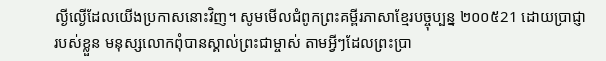ល្ងីល្ងើដែលយើងប្រកាសនោះវិញ។ សូមមើលជំពូកព្រះគម្ពីរភាសាខ្មែរបច្ចុប្បន្ន ២០០៥21 ដោយប្រាជ្ញារបស់ខ្លួន មនុស្សលោកពុំបានស្គាល់ព្រះជាម្ចាស់ តាមអ្វីៗដែលព្រះប្រា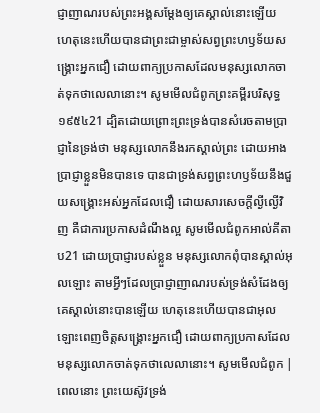ជ្ញាញាណរបស់ព្រះអង្គសម្តែងឲ្យគេស្គាល់នោះឡើយ ហេតុនេះហើយបានជាព្រះជាម្ចាស់សព្វព្រះហឫទ័យសង្គ្រោះអ្នកជឿ ដោយពាក្យប្រកាសដែលមនុស្សលោកចាត់ទុកថាលេលានោះ។ សូមមើលជំពូកព្រះគម្ពីរបរិសុទ្ធ ១៩៥៤21 ដ្បិតដោយព្រោះព្រះទ្រង់បានសំរេចតាមប្រាជ្ញានៃទ្រង់ថា មនុស្សលោកនឹងរកស្គាល់ព្រះ ដោយអាងប្រាជ្ញាខ្លួនមិនបានទេ បានជាទ្រង់សព្វព្រះហឫទ័យនឹងជួយសង្គ្រោះអស់អ្នកដែលជឿ ដោយសារសេចក្ដីល្ងីល្ងើវិញ គឺជាការប្រកាសដំណឹងល្អ សូមមើលជំពូកអាល់គីតាប21 ដោយប្រាជ្ញារបស់ខ្លួន មនុស្សលោកពុំបានស្គាល់អុលឡោះ តាមអ្វីៗដែលប្រាជ្ញាញាណរបស់ទ្រង់សំដែងឲ្យគេស្គាល់នោះបានឡើយ ហេតុនេះហើយបានជាអុលឡោះពេញចិត្តសង្គ្រោះអ្នកជឿ ដោយពាក្យប្រកាសដែលមនុស្សលោកចាត់ទុកថាលេលានោះ។ សូមមើលជំពូក |
ពេលនោះ ព្រះយេស៊ូវទ្រង់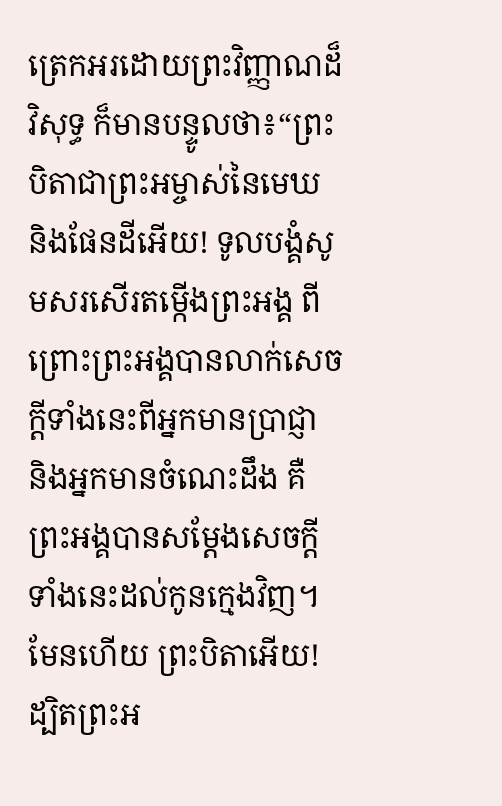ត្រេកអរដោយព្រះវិញ្ញាណដ៏វិសុទ្ធ ក៏មានបន្ទូលថា៖“ព្រះបិតាជាព្រះអម្ចាស់នៃមេឃ និងផែនដីអើយ! ទូលបង្គំសូមសរសើរតម្កើងព្រះអង្គ ពីព្រោះព្រះអង្គបានលាក់សេចក្ដីទាំងនេះពីអ្នកមានប្រាជ្ញា និងអ្នកមានចំណេះដឹង គឺព្រះអង្គបានសម្ដែងសេចក្ដីទាំងនេះដល់កូនក្មេងវិញ។ មែនហើយ ព្រះបិតាអើយ! ដ្បិតព្រះអ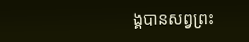ង្គបានសព្វព្រះ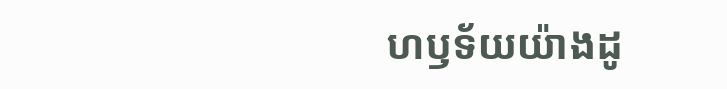ហឫទ័យយ៉ាងដូ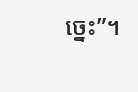ច្នេះ”។